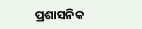ପ୍ରଶାସନିକ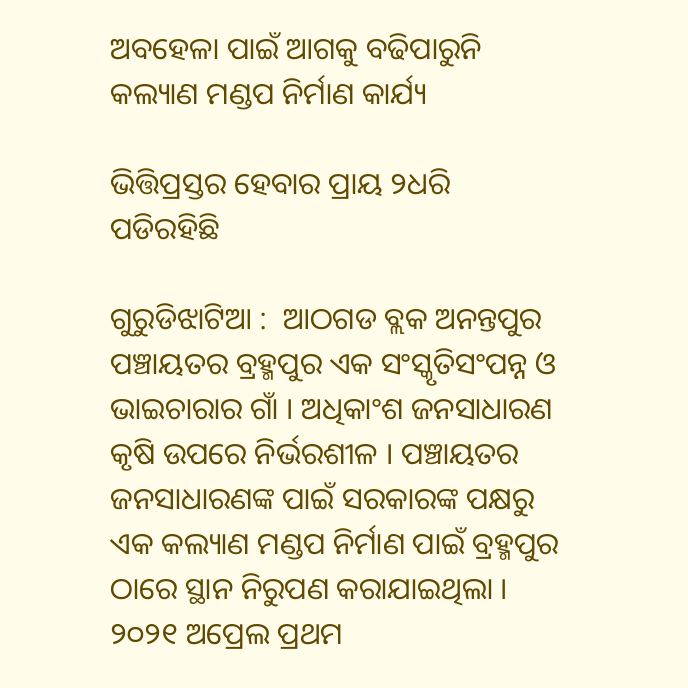ଅବହେଳା ପାଇଁ ଆଗକୁ ବଢିପାରୁନି କଲ୍ୟାଣ ମଣ୍ଡପ ନିର୍ମାଣ କାର୍ଯ୍ୟ

ଭିତ୍ତିପ୍ରସ୍ତର ହେବାର ପ୍ରାୟ ୨ଧରି ପଡିରହିଛି

ଗୁରୁଡିଝାଟିଆ :  ଆଠଗଡ ବ୍ଲକ ଅନନ୍ତପୁର ପଞ୍ଚାୟତର ବ୍ରହ୍ମପୁର ଏକ ସଂସ୍କୃତିସଂପନ୍ନ ଓ ଭାଇଚାରାର ଗାଁ । ଅଧିକାଂଶ ଜନସାଧାରଣ କୃଷି ଉପରେ ନିର୍ଭରଶୀଳ । ପଞ୍ଚାୟତର ଜନସାଧାରଣଙ୍କ ପାଇଁ ସରକାରଙ୍କ ପକ୍ଷରୁ ଏକ କଲ୍ୟାଣ ମଣ୍ଡପ ନିର୍ମାଣ ପାଇଁ ବ୍ରହ୍ମପୁର ଠାରେ ସ୍ଥାନ ନିରୁପଣ କରାଯାଇଥିଲା । ୨୦୨୧ ଅପ୍ରେଲ ପ୍ରଥମ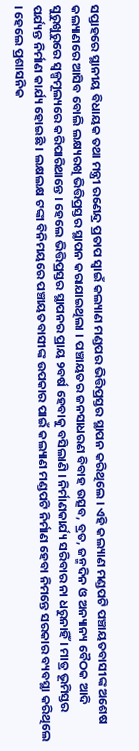ସପ୍ତାହରେ ସ୍ଥାନୀୟ ବିଧାୟକ ତଥା ମନ୍ତ୍ରୀ ରଣେନ୍ଦ୍ର ପ୍ରତାପ ସ୍ୱାଇଁ କଲ୍ୟାଣ ମଣ୍ଡପର ଭିତ୍ତିପ୍ରସ୍ତର ସ୍ଥାପନ କରିଥିଲେ । ଏହି କଲ୍ୟାଣ ମଣ୍ଡପଟି ପଞ୍ଚାୟତବାସୀଙ୍କ ଅଶେଷ କଲ୍ୟାଣରେ ଆସିବ ବୋଲି ଲକ୍ଷ୍ୟରଖି ଭିତ୍ତିପ୍ରସ୍ତର ସ୍ଥାପନ କରାଯାଇଥିଲା । ପଞ୍ଚାୟତର ଜନସାଧରଣ ବିବାହ ଉତ୍ସବ, ବ୍ରତ, ଜନ୍ମଦିନ ଓ ଅନ୍ୟାନ୍ୟ ବୈଠକ ଆଦି ସୁରୁଖୁରୁରେ ସ୍ୱଳ୍ପମୂଲ୍ୟରେ କରିପାରିଥାନ୍ତେ । ହେଲେ ଭିତ୍ତିପ୍ରସ୍ତର ସ୍ଥାପନର ପ୍ରାୟ ୨ବର୍ଷ ହେବାକୁ ବସିଲାଣି । ନିର୍ମାଣକାର୍ଯ୍ୟ ସରିବାର ନା ଧରୁନାହିଁ । ମାତ୍ର ଭୂମିସ୍ତର ପର୍ଯ୍ୟନ୍ତ ନିର୍ମାଣ କାର୍ଯ୍ୟ ହୋଇଛି । ଲକ୍ଷଲକ୍ଷ ଟଙ୍କା ବିନିମୟରେ ପଞ୍ଚାୟତବାସୀଙ୍କ ଉପକାର ପାଇଁ କଲ୍ୟାଣ ମଣ୍ଡପଟି ନିର୍ମାଣ ହେବା ନିମନ୍ତେ ସରକାର ବ୍ୟବସ୍ଥା କରିଥିଲେ । ହେଲେ ପ୍ରଶାସନିକ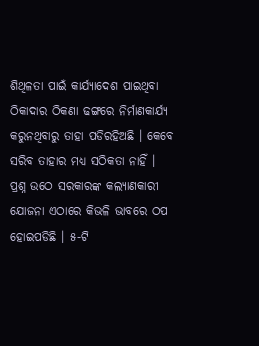ଶିଥିଳତା ପାଇଁ କାର୍ଯ୍ୟାଦେଶ ପାଇଥିବା ଠିକାଦାର ଠିକଣା ଢଙ୍ଗରେ ନିର୍ମାଣକାର୍ଯ୍ୟ କରୁନଥିବାରୁ ତାହା ପଡିରହିଅଛି । କେବେ ସରିବ ତାହାର ମଧ୍ୟ ସଠିକତା ନାହିଁ । ପ୍ରଶ୍ନ ଉଠେ ସରକାରଙ୍କ କଲ୍ୟାଣକାରୀ ଯୋଜନା ଏଠାରେ କିଭଳି ଭାବରେ ଠପ ହୋଇପଡିଛି । ୫-ଟି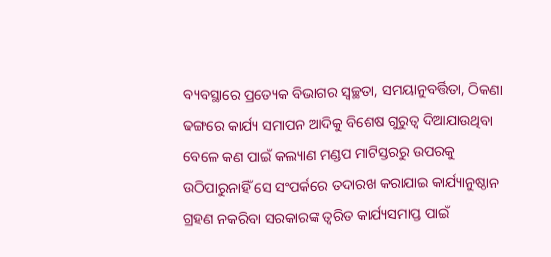ବ୍ୟବସ୍ଥାରେ ପ୍ରତ୍ୟେକ ବିଭାଗର ସ୍ୱଚ୍ଛତା, ସମୟାନୁବର୍ତ୍ତିତା, ଠିକଣା ଢଙ୍ଗରେ କାର୍ଯ୍ୟ ସମାପନ ଆଦିକୁ ବିଶେଷ ଗୁରୁତ୍ୱ ଦିଆଯାଉଥିବା ବେଳେ କଣ ପାଇଁ କଲ୍ୟାଣ ମଣ୍ଡପ ମାଟିସ୍ତରରୁ ଉପରକୁ ଉଠିପାରୁନାହିଁ ସେ ସଂପର୍କରେ ତଦାରଖ କରାଯାଇ କାର୍ଯ୍ୟାନୁଷ୍ଠାନ ଗ୍ରହଣ ନକରିବା ସରକାରଙ୍କ ତ୍ୱରିତ କାର୍ଯ୍ୟସମାପ୍ତ ପାଇଁ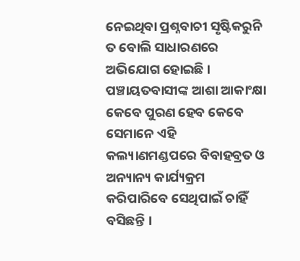ନେଇଥିବା ପ୍ରଶ୍ନବାଚୀ ସୃଷ୍ଟିକରୁନି ତ ବୋଲି ସାଧାରଣରେ ଅଭିଯୋଗ ହୋଇଛି । ପଞ୍ଚାୟତବାସୀଙ୍କ ଆଶା ଆକାଂକ୍ଷା କେବେ ପୁରଣ ହେବ କେବେ ସେମାନେ ଏହି କଲ୍ୟାଣମଣ୍ଡପରେ ବିବାହବ୍ରତ ଓ ଅନ୍ୟାନ୍ୟ କାର୍ଯ୍ୟକ୍ରମ କରିପାରିବେ ସେଥିପାଇଁ ଚାହିଁ ବସିଛନ୍ତି ।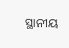ସ୍ଥାନୀୟ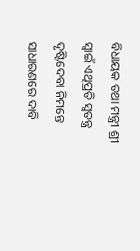ବିଧାୟକ ତଥା ମନ୍ତ୍ରୀ ଶ୍ରୀ ସ୍ୱାଇଁ ଏଥିପ୍ରତି ସ୍ୱତନ୍ତ୍ର ଦୃଷ୍ଟିଦେବା ନିମନ୍ତେ ସାଧାରଣରେ ଦାବି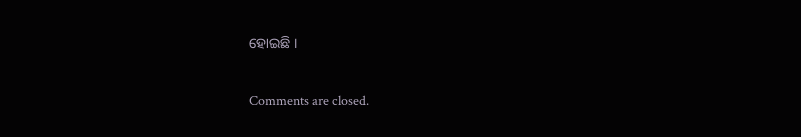ହୋଇଛି ।

Comments are closed.